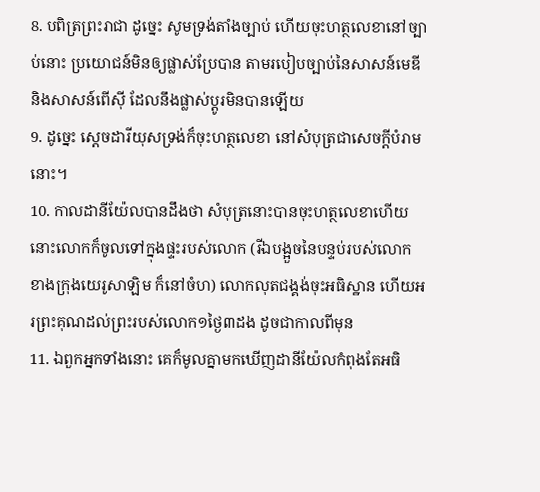8. បពិត្រព្រះរាជា ដូច្នេះ សូមទ្រង់តាំងច្បាប់ ហើយចុះហត្ថលេខានៅច្បាប់នោះ ប្រយោជន៍មិនឲ្យផ្លាស់ប្រែបាន តាមរបៀបច្បាប់នៃសាសន៍មេឌី និងសាសន៍ពើស៊ី ដែលនឹងផ្លាស់ប្តូរមិនបានឡើយ
9. ដូច្នេះ ស្តេចដារីយុសទ្រង់ក៏ចុះហត្ថលេខា នៅសំបុត្រជាសេចក្ដីបំរាមនោះ។
10. កាលដានីយ៉ែលបានដឹងថា សំបុត្រនោះបានចុះហត្ថលេខាហើយ នោះលោកក៏ចូលទៅក្នុងផ្ទះរបស់លោក (រីឯបង្អួចនៃបន្ទប់របស់លោក ខាងក្រុងយេរូសាឡិម ក៏នៅចំហ) លោកលុតជង្គង់ចុះអធិស្ឋាន ហើយអរព្រះគុណដល់ព្រះរបស់លោក១ថ្ងៃ៣ដង ដូចជាកាលពីមុន
11. ឯពួកអ្នកទាំងនោះ គេក៏មូលគ្នាមកឃើញដានីយ៉ែលកំពុងតែអធិ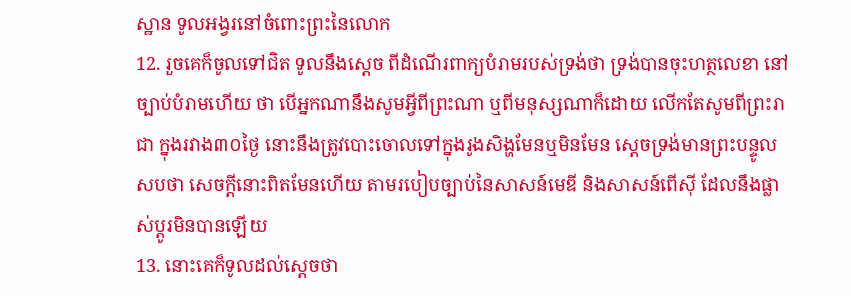ស្ឋាន ទូលអង្វរនៅចំពោះព្រះនៃលោក
12. រួចគេក៏ចូលទៅជិត ទូលនឹងស្តេច ពីដំណើរពាក្យបំរាមរបស់ទ្រង់ថា ទ្រង់បានចុះហត្ថលេខា នៅច្បាប់បំរាមហើយ ថា បើអ្នកណានឹងសូមអ្វីពីព្រះណា ឬពីមនុស្សណាក៏ដោយ លើកតែសូមពីព្រះរាជា ក្នុងរវាង៣០ថ្ងៃ នោះនឹងត្រូវបោះចោលទៅក្នុងរូងសិង្ហមែនឬមិនមែន ស្តេចទ្រង់មានព្រះបន្ទូលសបថា សេចក្ដីនោះពិតមែនហើយ តាមរបៀបច្បាប់នៃសាសន៍មេឌី និងសាសន៍ពើស៊ី ដែលនឹងផ្លាស់ប្តូរមិនបានឡើយ
13. នោះគេក៏ទូលដល់ស្តេចថា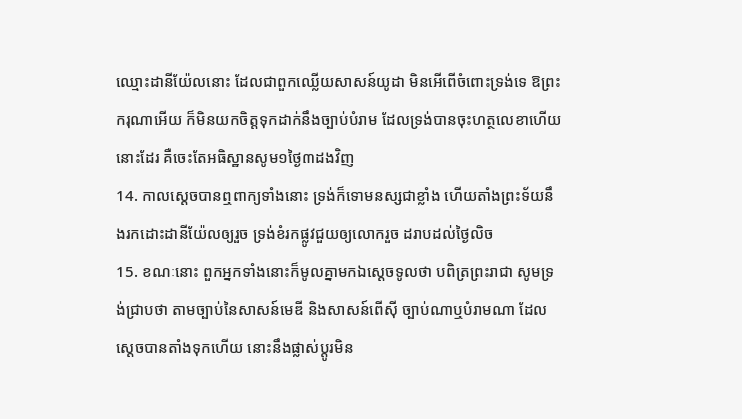ឈ្មោះដានីយ៉ែលនោះ ដែលជាពួកឈ្លើយសាសន៍យូដា មិនអើពើចំពោះទ្រង់ទេ ឱព្រះករុណាអើយ ក៏មិនយកចិត្តទុកដាក់នឹងច្បាប់បំរាម ដែលទ្រង់បានចុះហត្ថលេខាហើយ នោះដែរ គឺចេះតែអធិស្ឋានសូម១ថ្ងៃ៣ដងវិញ
14. កាលស្តេចបានឮពាក្យទាំងនោះ ទ្រង់ក៏ទោមនស្សជាខ្លាំង ហើយតាំងព្រះទ័យនឹងរកដោះដានីយ៉ែលឲ្យរួច ទ្រង់ខំរកផ្លូវជួយឲ្យលោករួច ដរាបដល់ថ្ងៃលិច
15. ខណៈនោះ ពួកអ្នកទាំងនោះក៏មូលគ្នាមកឯស្តេចទូលថា បពិត្រព្រះរាជា សូមទ្រង់ជ្រាបថា តាមច្បាប់នៃសាសន៍មេឌី និងសាសន៍ពើស៊ី ច្បាប់ណាឬបំរាមណា ដែលស្តេចបានតាំងទុកហើយ នោះនឹងផ្លាស់ប្តូរមិន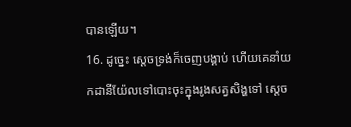បានឡើយ។
16. ដូច្នេះ ស្តេចទ្រង់ក៏ចេញបង្គាប់ ហើយគេនាំយកដានីយ៉ែលទៅបោះចុះក្នុងរូងសត្វសិង្ហទៅ ស្តេច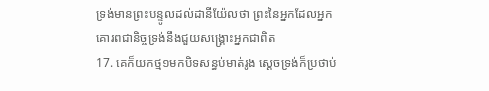ទ្រង់មានព្រះបន្ទូលដល់ដានីយ៉ែលថា ព្រះនៃអ្នកដែលអ្នកគោរពជានិច្ចទ្រង់នឹងជួយសង្គ្រោះអ្នកជាពិត
17. គេក៏យកថ្ម១មកបិទសន្ធប់មាត់រូង ស្តេចទ្រង់ក៏ប្រថាប់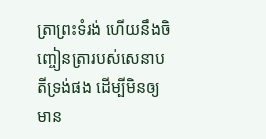ត្រាព្រះទំរង់ ហើយនឹងចិញ្ចៀនត្រារបស់សេនាបតីទ្រង់ផង ដើម្បីមិនឲ្យមាន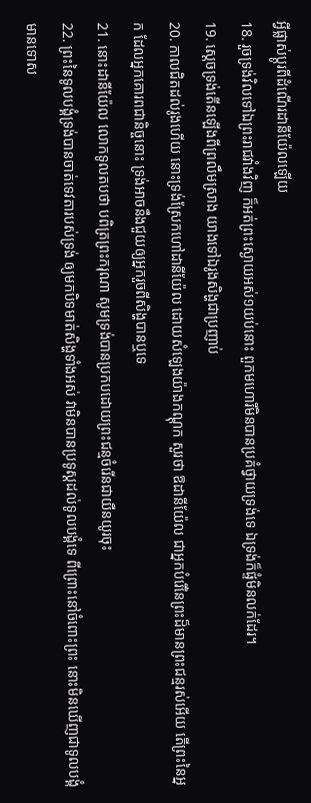អ្វីផ្លាស់ប្តូរពីដំណើរដានីយ៉ែលឡើយ
18. រួចទ្រង់វិលទៅឯព្រះរាជវាំងវិញ ក៏អត់ព្រះស្ងោយអស់១យប់នោះ ពួកមហោរីមិនបានប្រគំថ្វាយទ្រង់ទេ ឯទ្រង់ក៏ផ្ទំមិនលក់ដែរ។
19. ស្តេចទ្រង់តើនឡើងពីព្រលឹមស្រាង យាងទៅឯរូងសិង្ហជាប្រញាប់
20. កាលជិតដល់រូងហើយ នោះទ្រង់ស្រែកហៅដានីយ៉ែល ដោយសំឡេងយ៉ាងកណ្តុក សួរថា ឱដានីយ៉ែល ជាអ្នកបំរើនៃព្រះដ៏មានព្រះជន្មរស់អើយ តើព្រះនៃអ្នក ដែលអ្នកគោរពជានិច្ចនោះ ទ្រង់អាចនឹងជួយឲ្យអ្នករួចពីសិង្ហបានឬទេ
21. នោះដានីយ៉ែល លោកទូលតបថា បពិត្រព្រះករុណា សូមទ្រង់បានប្រកបដោយព្រះជន្មចំរើនជាយឺនយូរចុះ
22. ព្រះនៃទូលបង្គំទ្រង់បានចាត់ទេវតារបស់ទ្រង់ ឲ្យមកបិទមាត់សិង្ហទាំងអស់ វាមិនបានប្រទូស្តដល់ទូលបង្គំទេ ពីព្រោះនៅចំពោះព្រះ នោះមិនឃើញជាទូលបង្គំមានទោស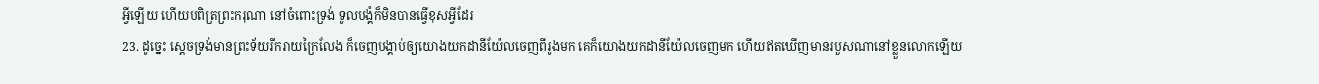អ្វីឡើយ ហើយបពិត្រព្រះករុណា នៅចំពោះទ្រង់ ទូលបង្គំក៏មិនបានធ្វើខុសអ្វីដែរ
23. ដូច្នេះ ស្តេចទ្រង់មានព្រះទ័យរីករាយក្រៃលែង ក៏ចេញបង្គាប់ឲ្យយោងយកដានីយ៉ែលចេញពីរូងមក គេក៏យោងយកដានីយ៉ែលចេញមក ហើយឥតឃើញមានរបួសណានៅខ្លួនលោកឡើយ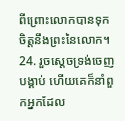ពីព្រោះលោកបានទុកចិត្តនឹងព្រះនៃលោក។
24. រួចស្តេចទ្រង់ចេញបង្គាប់ ហើយគេក៏នាំពួកអ្នកដែល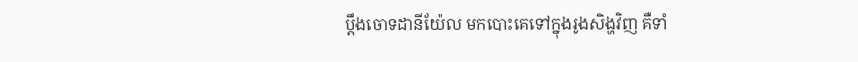ប្តឹងចោទដានីយ៉ែល មកបោះគេទៅក្នុងរូងសិង្ហវិញ គឺទាំ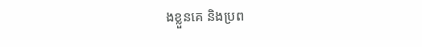ងខ្លួនគេ និងប្រព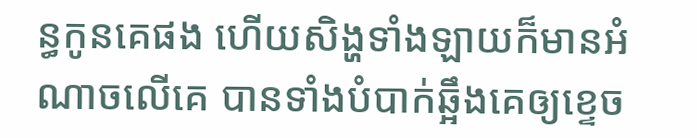ន្ធកូនគេផង ហើយសិង្ហទាំងឡាយក៏មានអំណាចលើគេ បានទាំងបំបាក់ឆ្អឹងគេឲ្យខ្ទេច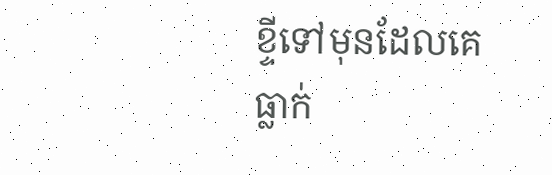ខ្ទីទៅមុនដែលគេធ្លាក់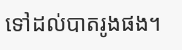ទៅដល់បាតរូងផង។